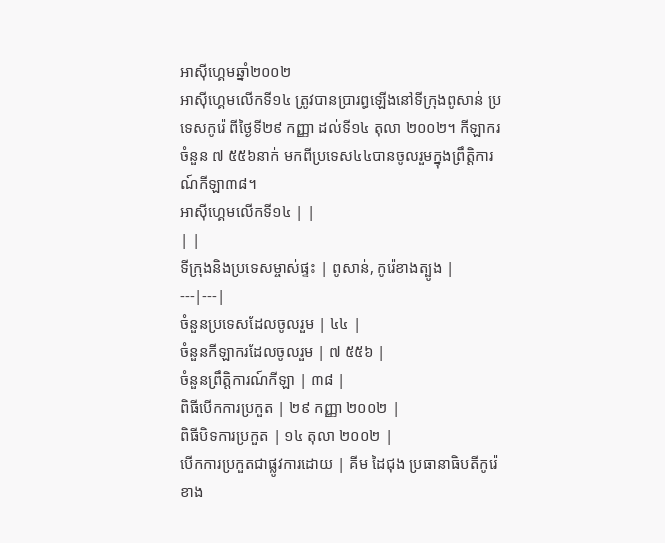អាស៊ីហ្គេមឆ្នាំ២០០២
អាស៊ីហ្គេមលើកទី១៤ ត្រូវបានប្រារព្ធឡើងនៅទីក្រុងពូសាន់ ប្រទេសកូរ៉េ ពីថ្ងៃទី២៩ កញ្ញា ដល់ទី១៤ តុលា ២០០២។ កីឡាករចំនួន ៧ ៥៥៦នាក់ មកពីប្រទេស៤៤បានចូលរួមក្នុងព្រឹត្តិការណ៍កីឡា៣៨។
អាស៊ីហ្គេមលើកទី១៤ | |
| |
ទីក្រុងនិងប្រទេសម្ចាស់ផ្ទះ | ពូសាន់, កូរ៉េខាងត្បូង |
---|---|
ចំនួនប្រទេសដែលចូលរួម | ៤៤ |
ចំនួនកីឡាករដែលចូលរួម | ៧ ៥៥៦ |
ចំនួនព្រឹត្តិការណ៍កីឡា | ៣៨ |
ពិធីបើកការប្រកួត | ២៩ កញ្ញា ២០០២ |
ពិធីបិទការប្រកួត | ១៤ តុលា ២០០២ |
បើកការប្រកួតជាផ្លូវការដោយ | គីម ដៃជុង ប្រធានាធិបតីកូរ៉េខាង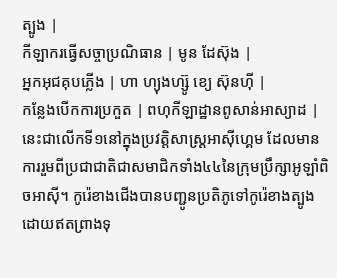ត្បូង |
កីឡាករធ្វើសច្ចាប្រណិធាន | មូន ដែស៊ុង |
អ្នកអុជគុបភ្លើង | ហា ហ្យុងហ្ស៊ូ ខ្យេ ស៊ុនហ៊ី |
កន្លែងបើកការប្រកួត | ពហុកីឡាដ្ឋានពូសាន់អាស្យាដ |
នេះជាលើកទី១នៅក្នុងប្រវត្តិសាស្ត្រអាស៊ីហ្គេម ដែលមានការរួមពីប្រជាជាតិជាសមាជិកទាំង៤៤នៃក្រុមប្រឹក្សាអូឡាំពិចអាស៊ី។ កូរ៉េខាងជើងបានបញ្ជូនប្រតិភូទៅកូរ៉េខាងត្បូងដោយឥតព្រាងទុ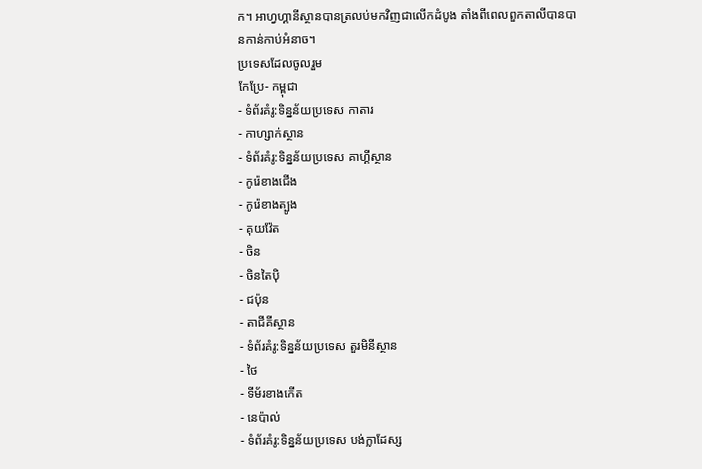ក។ អាហ្វហ្គានីស្ថានបានត្រលប់មកវិញជាលើកដំបូង តាំងពីពេលពួកតាលីបានបានកាន់កាប់អំនាច។
ប្រទេសដែលចូលរួម
កែប្រែ- កម្ពុជា
- ទំព័រគំរូ:ទិន្នន័យប្រទេស កាតារ
- កាហ្សាក់ស្ថាន
- ទំព័រគំរូ:ទិន្នន័យប្រទេស គាហ្គីស្ថាន
- កូរ៉េខាងជើង
- កូរ៉េខាងត្បូង
- គុយវ៉ែត
- ចិន
- ចិនតៃប៉ិ
- ជប៉ុន
- តាជីគីស្ថាន
- ទំព័រគំរូ:ទិន្នន័យប្រទេស តួរមិនីស្ថាន
- ថៃ
- ទីម័រខាងកើត
- នេប៉ាល់
- ទំព័រគំរូ:ទិន្នន័យប្រទេស បង់ក្លាដែស្ស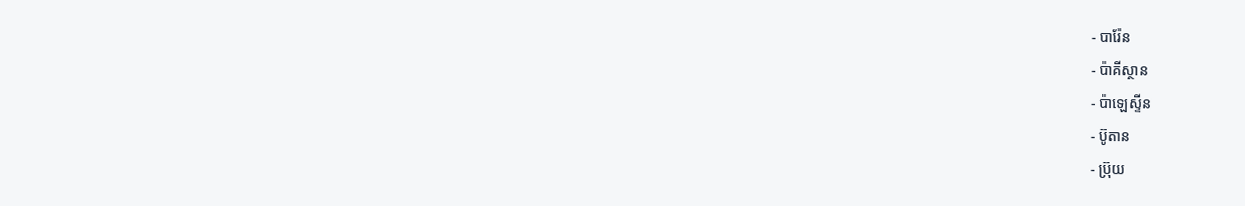- បារ៉ែន
- ប៉ាគីស្ថាន
- ប៉ាឡេស្ទីន
- ប៊ូតាន
- ប្រ៊ុយ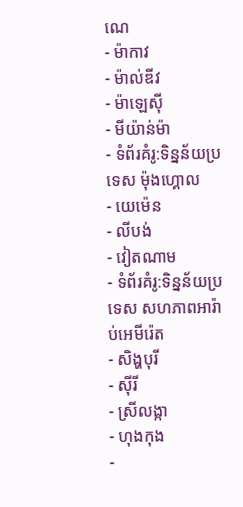ណេ
- ម៉ាកាវ
- ម៉ាល់ឌីវ
- ម៉ាឡេស៊ី
- មីយ៉ាន់ម៉ា
- ទំព័រគំរូ:ទិន្នន័យប្រទេស ម៉ុងហ្គោល
- យេម៉េន
- លីបង់
- វៀតណាម
- ទំព័រគំរូ:ទិន្នន័យប្រទេស សហភាពអារ៉ាប់អេមីរ៉េត
- សិង្ហបុរី
- ស៊ីរី
- ស្រីលង្កា
- ហុងកុង
-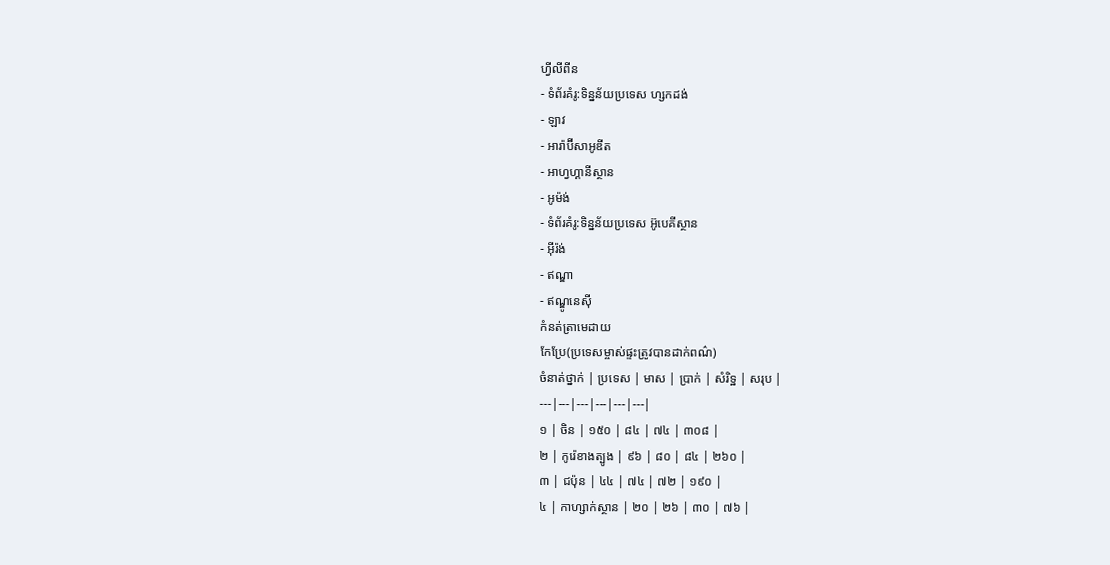ហ្វីលីពីន
- ទំព័រគំរូ:ទិន្នន័យប្រទេស ហ្សកដង់
- ឡាវ
- អារ៉ាប៊ីសាអូឌីត
- អាហ្វហ្គានីស្ថាន
- អូម៉ង់
- ទំព័រគំរូ:ទិន្នន័យប្រទេស អ៊ូបេគីស្ថាន
- អ៊ីរ៉ង់
- ឥណ្ឌា
- ឥណ្ឌូនេស៊ី
កំនត់ត្រាមេដាយ
កែប្រែ(ប្រទេសម្ចាស់ផ្ទះត្រូវបានដាក់ពណ៌)
ចំនាត់ថ្នាក់ | ប្រទេស | មាស | ប្រាក់ | សំរិទ្ឋ | សរុប |
---|---|---|---|---|---|
១ | ចិន | ១៥០ | ៨៤ | ៧៤ | ៣០៨ |
២ | កូរ៉េខាងត្បូង | ៩៦ | ៨០ | ៨៤ | ២៦០ |
៣ | ជប៉ុន | ៤៤ | ៧៤ | ៧២ | ១៩០ |
៤ | កាហ្សាក់ស្ថាន | ២០ | ២៦ | ៣០ | ៧៦ |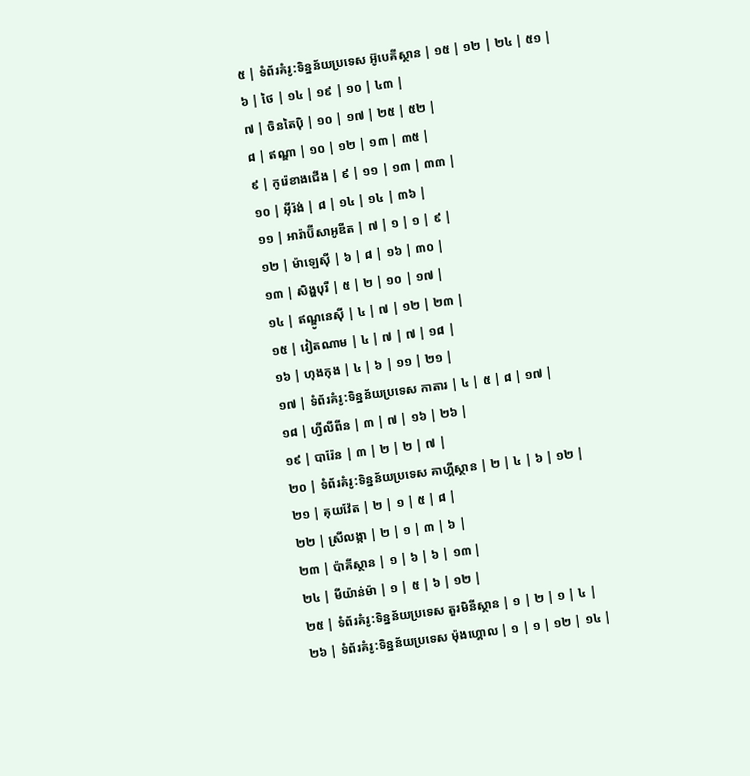៥ | ទំព័រគំរូ:ទិន្នន័យប្រទេស អ៊ូបេគីស្ថាន | ១៥ | ១២ | ២៤ | ៥១ |
៦ | ថៃ | ១៤ | ១៩ | ១០ | ៤៣ |
៧ | ចិនតៃប៉ិ | ១០ | ១៧ | ២៥ | ៥២ |
៨ | ឥណ្ឌា | ១០ | ១២ | ១៣ | ៣៥ |
៩ | កូរ៉េខាងជើង | ៩ | ១១ | ១៣ | ៣៣ |
១០ | អ៊ីរ៉ង់ | ៨ | ១៤ | ១៤ | ៣៦ |
១១ | អារ៉ាប៊ីសាអូឌីត | ៧ | ១ | ១ | ៩ |
១២ | ម៉ាឡេស៊ី | ៦ | ៨ | ១៦ | ៣០ |
១៣ | សិង្ហបុរី | ៥ | ២ | ១០ | ១៧ |
១៤ | ឥណ្ឌូនេស៊ី | ៤ | ៧ | ១២ | ២៣ |
១៥ | វៀតណាម | ៤ | ៧ | ៧ | ១៨ |
១៦ | ហុងកុង | ៤ | ៦ | ១១ | ២១ |
១៧ | ទំព័រគំរូ:ទិន្នន័យប្រទេស កាតារ | ៤ | ៥ | ៨ | ១៧ |
១៨ | ហ្វីលីពីន | ៣ | ៧ | ១៦ | ២៦ |
១៩ | បារ៉ែន | ៣ | ២ | ២ | ៧ |
២០ | ទំព័រគំរូ:ទិន្នន័យប្រទេស គាហ្គីស្ថាន | ២ | ៤ | ៦ | ១២ |
២១ | គុយវ៉ែត | ២ | ១ | ៥ | ៨ |
២២ | ស្រីលង្កា | ២ | ១ | ៣ | ៦ |
២៣ | ប៉ាគីស្ថាន | ១ | ៦ | ៦ | ១៣ |
២៤ | មីយ៉ាន់ម៉ា | ១ | ៥ | ៦ | ១២ |
២៥ | ទំព័រគំរូ:ទិន្នន័យប្រទេស តួរមិនីស្ថាន | ១ | ២ | ១ | ៤ |
២៦ | ទំព័រគំរូ:ទិន្នន័យប្រទេស ម៉ុងហ្គោល | ១ | ១ | ១២ | ១៤ |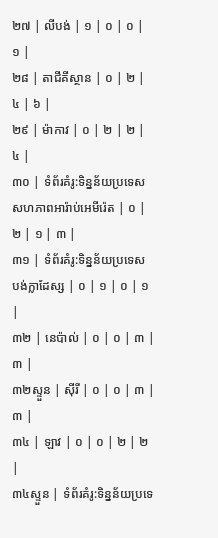២៧ | លីបង់ | ១ | ០ | ០ | ១ |
២៨ | តាជីគីស្ថាន | ០ | ២ | ៤ | ៦ |
២៩ | ម៉ាកាវ | ០ | ២ | ២ | ៤ |
៣០ | ទំព័រគំរូ:ទិន្នន័យប្រទេស សហភាពអារ៉ាប់អេមីរ៉េត | ០ | ២ | ១ | ៣ |
៣១ | ទំព័រគំរូ:ទិន្នន័យប្រទេស បង់ក្លាដែស្ស | ០ | ១ | ០ | ១ |
៣២ | នេប៉ាល់ | ០ | ០ | ៣ | ៣ |
៣២ស្ទួន | ស៊ីរី | ០ | ០ | ៣ | ៣ |
៣៤ | ឡាវ | ០ | ០ | ២ | ២ |
៣៤ស្ទួន | ទំព័រគំរូ:ទិន្នន័យប្រទេ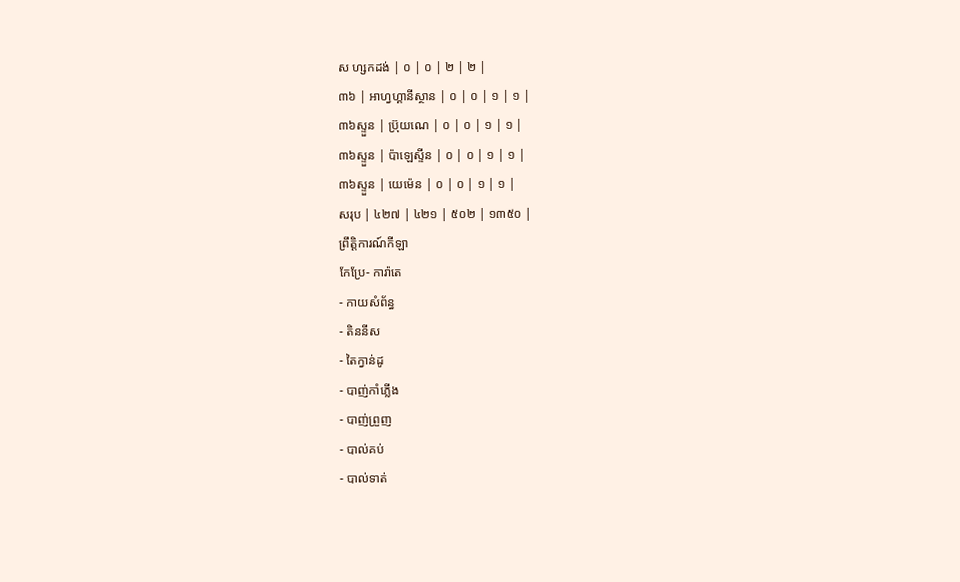ស ហ្សកដង់ | ០ | ០ | ២ | ២ |
៣៦ | អាហ្វហ្គានីស្ថាន | ០ | ០ | ១ | ១ |
៣៦ស្ទួន | ប្រ៊ុយណេ | ០ | ០ | ១ | ១ |
៣៦ស្ទួន | ប៉ាឡេស្ទីន | ០ | ០ | ១ | ១ |
៣៦ស្ទួន | យេម៉េន | ០ | ០ | ១ | ១ |
សរុប | ៤២៧ | ៤២១ | ៥០២ | ១៣៥០ |
ព្រឹត្តិការណ៍កីឡា
កែប្រែ- ការ៉ាតេ
- កាយសំព័ន្ធ
- តិននីស
- តៃក្វាន់ដូ
- បាញ់កាំភ្លើង
- បាញ់ព្រួញ
- បាល់គប់
- បាល់ទាត់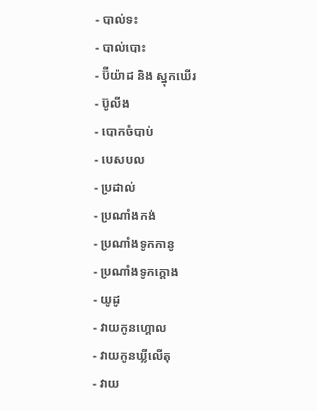- បាល់ទះ
- បាល់បោះ
- ប៊ីយ៉ាដ និង ស្នុកឃើរ
- ប៊ូលីង
- បោកចំបាប់
- បេសបល
- ប្រដាល់
- ប្រណាំងកង់
- ប្រណាំងទូកកានូ
- ប្រណាំងទូកក្ដោង
- យូដូ
- វាយកូនហ្គោល
- វាយកូនឃ្លីលើតុ
- វាយ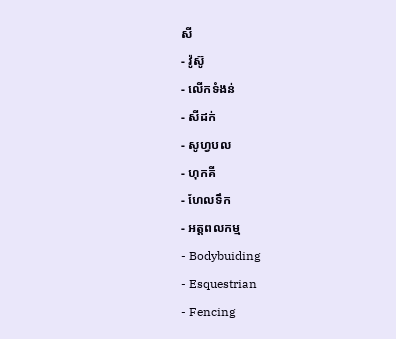សី
- វ៉ូស៊ូ
- លើកទំងន់
- សីដក់
- សូហ្វបល
- ហុកគី
- ហែលទឹក
- អត្តពលកម្ម
- Bodybuiding
- Esquestrian
- Fencing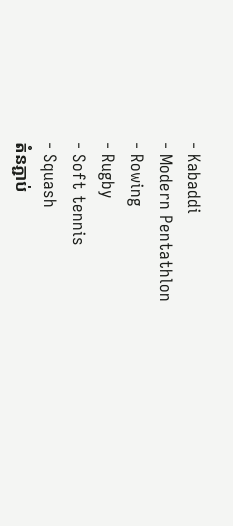- Kabaddi
- Modern Pentathlon
- Rowing
- Rugby
- Soft tennis
- Squash
តំនភ្ជាប់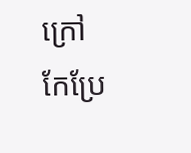ក្រៅ
កែប្រែ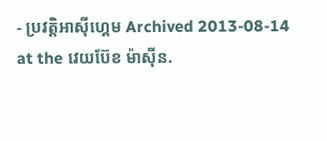- ប្រវត្តិអាស៊ីហ្គេម Archived 2013-08-14 at the វេយប៊ែខ ម៉ាស៊ីន.